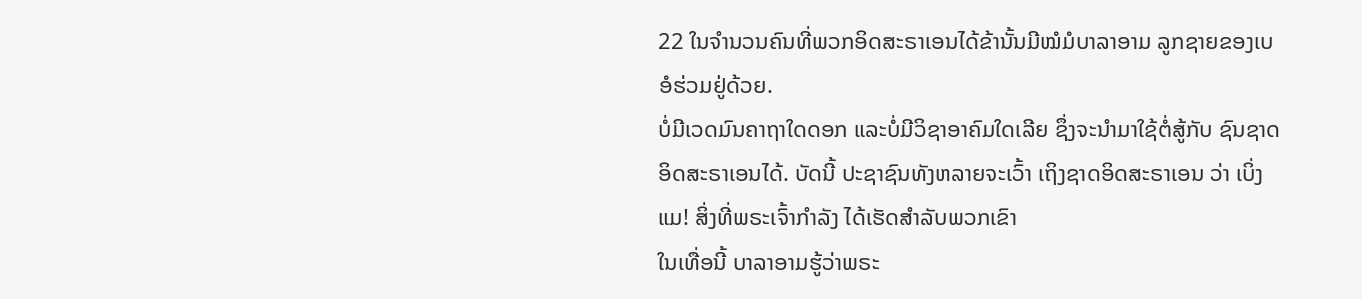22 ໃນຈຳນວນຄົນທີ່ພວກອິດສະຣາເອນໄດ້ຂ້ານັ້ນມີໝໍມໍບາລາອາມ ລູກຊາຍຂອງເບອໍຮ່ວມຢູ່ດ້ວຍ.
ບໍ່ມີເວດມົນຄາຖາໃດດອກ ແລະບໍ່ມີວິຊາອາຄົມໃດເລີຍ ຊຶ່ງຈະນຳມາໃຊ້ຕໍ່ສູ້ກັບ ຊົນຊາດອິດສະຣາເອນໄດ້. ບັດນີ້ ປະຊາຊົນທັງຫລາຍຈະເວົ້າ ເຖິງຊາດອິດສະຣາເອນ ວ່າ ເບິ່ງແມ! ສິ່ງທີ່ພຣະເຈົ້າກຳລັງ ໄດ້ເຮັດສຳລັບພວກເຂົາ
ໃນເທື່ອນີ້ ບາລາອາມຮູ້ວ່າພຣະ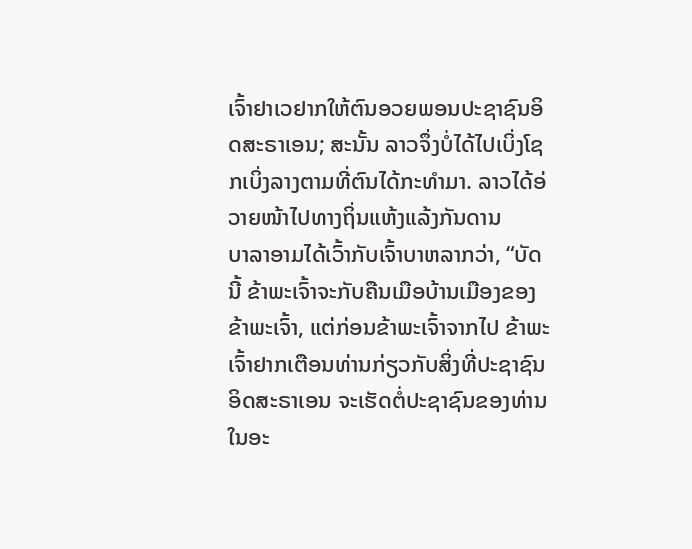ເຈົ້າຢາເວຢາກໃຫ້ຕົນອວຍພອນປະຊາຊົນອິດສະຣາເອນ; ສະນັ້ນ ລາວຈຶ່ງບໍ່ໄດ້ໄປເບິ່ງໂຊກເບິ່ງລາງຕາມທີ່ຕົນໄດ້ກະທຳມາ. ລາວໄດ້ອ່ວາຍໜ້າໄປທາງຖິ່ນແຫ້ງແລ້ງກັນດານ
ບາລາອາມໄດ້ເວົ້າກັບເຈົ້າບາຫລາກວ່າ, “ບັດນີ້ ຂ້າພະເຈົ້າຈະກັບຄືນເມືອບ້ານເມືອງຂອງຂ້າພະເຈົ້າ, ແຕ່ກ່ອນຂ້າພະເຈົ້າຈາກໄປ ຂ້າພະເຈົ້າຢາກເຕືອນທ່ານກ່ຽວກັບສິ່ງທີ່ປະຊາຊົນອິດສະຣາເອນ ຈະເຮັດຕໍ່ປະຊາຊົນຂອງທ່ານໃນອະ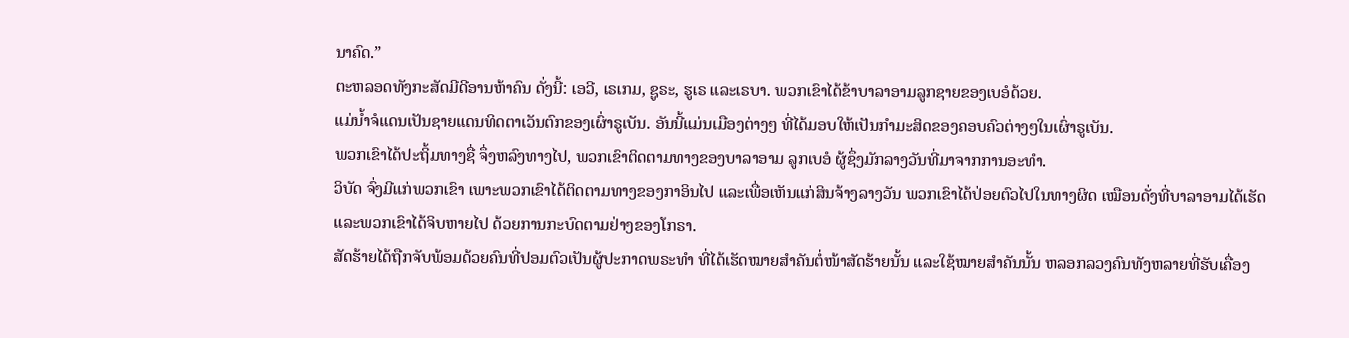ນາຄົດ.”
ຕະຫລອດທັງກະສັດມີດີອານຫ້າຄົນ ດັ່ງນີ້: ເອວີ, ເຣເກມ, ຊູຣະ, ຮູເຣ ແລະເຣບາ. ພວກເຂົາໄດ້ຂ້າບາລາອາມລູກຊາຍຂອງເບອໍດ້ວຍ.
ແມ່ນໍ້າຈໍແດນເປັນຊາຍແດນທິດຕາເວັນຕົກຂອງເຜົ່າຣູເບັນ. ອັນນີ້ແມ່ນເມືອງຕ່າງໆ ທີ່ໄດ້ມອບໃຫ້ເປັນກຳມະສິດຂອງຄອບຄົວຕ່າງໆໃນເຜົ່າຣູເບັນ.
ພວກເຂົາໄດ້ປະຖິ້ມທາງຊື່ ຈຶ່ງຫລົງທາງໄປ, ພວກເຂົາຕິດຕາມທາງຂອງບາລາອາມ ລູກເບອໍ ຜູ້ຊຶ່ງມັກລາງວັນທີ່ມາຈາກການອະທຳ.
ວິບັດ ຈົ່ງມີແກ່ພວກເຂົາ ເພາະພວກເຂົາໄດ້ຕິດຕາມທາງຂອງກາອິນໄປ ແລະເພື່ອເຫັນແກ່ສິນຈ້າງລາງວັນ ພວກເຂົາໄດ້ປ່ອຍຕົວໄປໃນທາງຜິດ ເໝືອນດັ່ງທີ່ບາລາອາມໄດ້ເຮັດ ແລະພວກເຂົາໄດ້ຈິບຫາຍໄປ ດ້ວຍການກະບົດຕາມຢ່າງຂອງໂກຣາ.
ສັດຮ້າຍໄດ້ຖືກຈັບພ້ອມດ້ວຍຄົນທີ່ປອມຕົວເປັນຜູ້ປະກາດພຣະທຳ ທີ່ໄດ້ເຮັດໝາຍສຳຄັນຕໍ່ໜ້າສັດຮ້າຍນັ້ນ ແລະໃຊ້ໝາຍສຳຄັນນັ້ນ ຫລອກລວງຄົນທັງຫລາຍທີ່ຮັບເຄື່ອງ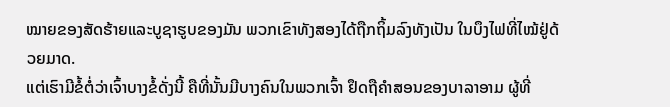ໝາຍຂອງສັດຮ້າຍແລະບູຊາຮູບຂອງມັນ ພວກເຂົາທັງສອງໄດ້ຖືກຖິ້ມລົງທັງເປັນ ໃນບຶງໄຟທີ່ໄໝ້ຢູ່ດ້ວຍມາດ.
ແຕ່ເຮົາມີຂໍ້ຕໍ່ວ່າເຈົ້າບາງຂໍ້ດັ່ງນີ້ ຄືທີ່ນັ້ນມີບາງຄົນໃນພວກເຈົ້າ ຢຶດຖືຄຳສອນຂອງບາລາອາມ ຜູ້ທີ່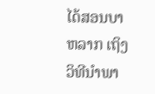ໄດ້ສອນບາຫລາກ ເຖິງວິທີນຳພາ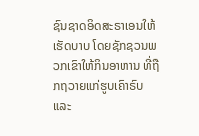ຊົນຊາດອິດສະຣາເອນໃຫ້ເຮັດບາບ ໂດຍຊັກຊວນພວກເຂົາໃຫ້ກິນອາຫານ ທີ່ຖືກຖວາຍແກ່ຮູບເຄົາຣົບ ແລະ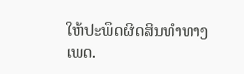ໃຫ້ປະພຶດຜິດສິນທຳທາງເພດ.